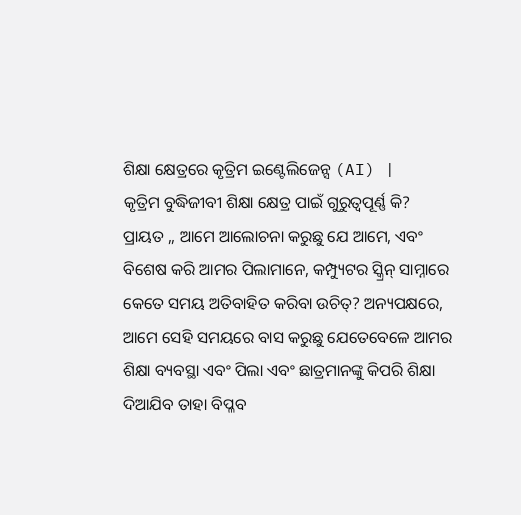ଶିକ୍ଷା କ୍ଷେତ୍ରରେ କୃତ୍ରିମ ଇଣ୍ଟେଲିଜେନ୍ସ (AI) |
କୃତ୍ରିମ ବୁଦ୍ଧିଜୀବୀ ଶିକ୍ଷା କ୍ଷେତ୍ର ପାଇଁ ଗୁରୁତ୍ୱପୂର୍ଣ୍ଣ କି?
ପ୍ରାୟତ ,, ଆମେ ଆଲୋଚନା କରୁଛୁ ଯେ ଆମେ, ଏବଂ ବିଶେଷ କରି ଆମର ପିଲାମାନେ, କମ୍ପ୍ୟୁଟର ସ୍କ୍ରିନ୍ ସାମ୍ନାରେ କେତେ ସମୟ ଅତିବାହିତ କରିବା ଉଚିତ୍? ଅନ୍ୟପକ୍ଷରେ, ଆମେ ସେହି ସମୟରେ ବାସ କରୁଛୁ ଯେତେବେଳେ ଆମର ଶିକ୍ଷା ବ୍ୟବସ୍ଥା ଏବଂ ପିଲା ଏବଂ ଛାତ୍ରମାନଙ୍କୁ କିପରି ଶିକ୍ଷା ଦିଆଯିବ ତାହା ବିପ୍ଳବ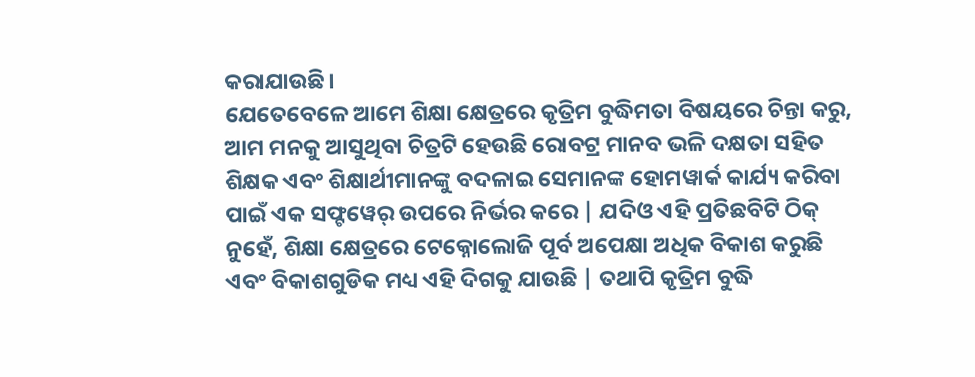କରାଯାଉଛି।
ଯେତେବେଳେ ଆମେ ଶିକ୍ଷା କ୍ଷେତ୍ରରେ କୃତ୍ରିମ ବୁଦ୍ଧିମତା ବିଷୟରେ ଚିନ୍ତା କରୁ, ଆମ ମନକୁ ଆସୁଥିବା ଚିତ୍ରଟି ହେଉଛି ରୋବଟ୍ର ମାନବ ଭଳି ଦକ୍ଷତା ସହିତ ଶିକ୍ଷକ ଏବଂ ଶିକ୍ଷାର୍ଥୀମାନଙ୍କୁ ବଦଳାଇ ସେମାନଙ୍କ ହୋମୱାର୍କ କାର୍ଯ୍ୟ କରିବା ପାଇଁ ଏକ ସଫ୍ଟୱେର୍ ଉପରେ ନିର୍ଭର କରେ | ଯଦିଓ ଏହି ପ୍ରତିଛବିଟି ଠିକ୍ ନୁହେଁ, ଶିକ୍ଷା କ୍ଷେତ୍ରରେ ଟେକ୍ନୋଲୋଜି ପୂର୍ବ ଅପେକ୍ଷା ଅଧିକ ବିକାଶ କରୁଛି ଏବଂ ବିକାଶଗୁଡିକ ମଧ୍ୟ ଏହି ଦିଗକୁ ଯାଉଛି | ତଥାପି କୃତ୍ରିମ ବୁଦ୍ଧି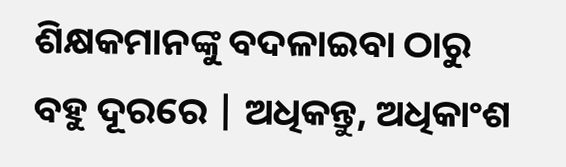ଶିକ୍ଷକମାନଙ୍କୁ ବଦଳାଇବା ଠାରୁ ବହୁ ଦୂରରେ | ଅଧିକନ୍ତୁ, ଅଧିକାଂଶ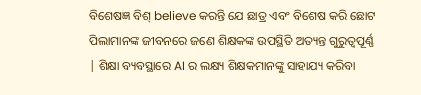ବିଶେଷଜ୍ଞ ବିଶ୍ believe କରନ୍ତି ଯେ ଛାତ୍ର ଏବଂ ବିଶେଷ କରି ଛୋଟ ପିଲାମାନଙ୍କ ଜୀବନରେ ଜଣେ ଶିକ୍ଷକଙ୍କ ଉପସ୍ଥିତି ଅତ୍ୟନ୍ତ ଗୁରୁତ୍ୱପୂର୍ଣ୍ଣ | ଶିକ୍ଷା ବ୍ୟବସ୍ଥାରେ AI ର ଲକ୍ଷ୍ୟ ଶିକ୍ଷକମାନଙ୍କୁ ସାହାଯ୍ୟ କରିବା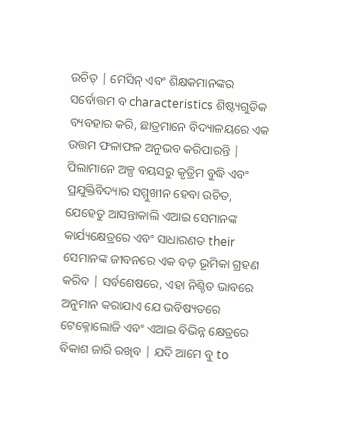ଉଚିତ୍ | ମେସିନ୍ ଏବଂ ଶିକ୍ଷକମାନଙ୍କର ସର୍ବୋତ୍ତମ ବ characteristics ଶିଷ୍ଟ୍ୟଗୁଡିକ ବ୍ୟବହାର କରି, ଛାତ୍ରମାନେ ବିଦ୍ୟାଳୟରେ ଏକ ଉତ୍ତମ ଫଳାଫଳ ଅନୁଭବ କରିପାରନ୍ତି |
ପିଲାମାନେ ଅଳ୍ପ ବୟସରୁ କୃତ୍ରିମ ବୁଦ୍ଧି ଏବଂ ପ୍ରଯୁକ୍ତିବିଦ୍ୟାର ସମ୍ମୁଖୀନ ହେବା ଉଚିତ, ଯେହେତୁ ଆସନ୍ତାକାଲି ଏଆଇ ସେମାନଙ୍କ କାର୍ଯ୍ୟକ୍ଷେତ୍ରରେ ଏବଂ ସାଧାରଣତ their ସେମାନଙ୍କ ଜୀବନରେ ଏକ ବଡ଼ ଭୂମିକା ଗ୍ରହଣ କରିବ | ସର୍ବଶେଷରେ, ଏହା ନିଶ୍ଚିତ ଭାବରେ ଅନୁମାନ କରାଯାଏ ଯେ ଭବିଷ୍ୟତରେ ଟେକ୍ନୋଲୋଜି ଏବଂ ଏଆଇ ବିଭିନ୍ନ କ୍ଷେତ୍ରରେ ବିକାଶ ଜାରି ରଖିବ | ଯଦି ଆମେ ବୁ to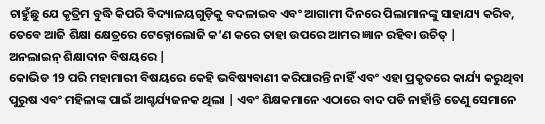ଚାହୁଁଛୁ ଯେ କୃତ୍ରିମ ବୁଦ୍ଧି କିପରି ବିଦ୍ୟାଳୟଗୁଡ଼ିକୁ ବଦଳାଇବ ଏବଂ ଆଗାମୀ ଦିନରେ ପିଲାମାନଙ୍କୁ ସାହାଯ୍ୟ କରିବ, ତେବେ ଆଜି ଶିକ୍ଷା କ୍ଷେତ୍ରରେ ଟେକ୍ନୋଲୋଜି କ’ଣ କରେ ତାହା ଉପରେ ଆମର ଜ୍ଞାନ ରହିବା ଉଚିତ୍ |
ଅନଲାଇନ୍ ଶିକ୍ଷାଦାନ ବିଷୟରେ |
କୋଭିଡ 19 ପରି ମହାମାରୀ ବିଷୟରେ କେହି ଭବିଷ୍ୟବାଣୀ କରିପାରନ୍ତି ନାହିଁ ଏବଂ ଏହା ପ୍ରକୃତରେ କାର୍ଯ୍ୟ କରୁଥିବା ପୁରୁଷ ଏବଂ ମହିଳାଙ୍କ ପାଇଁ ଆଶ୍ଚର୍ଯ୍ୟଜନକ ଥିଲା | ଏବଂ ଶିକ୍ଷକମାନେ ଏଠାରେ ବାଦ ପଡି ନାହାଁନ୍ତି ତେଣୁ ସେମାନେ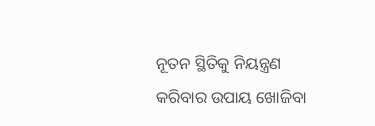ନୂତନ ସ୍ଥିତିକୁ ନିୟନ୍ତ୍ରଣ କରିବାର ଉପାୟ ଖୋଜିବା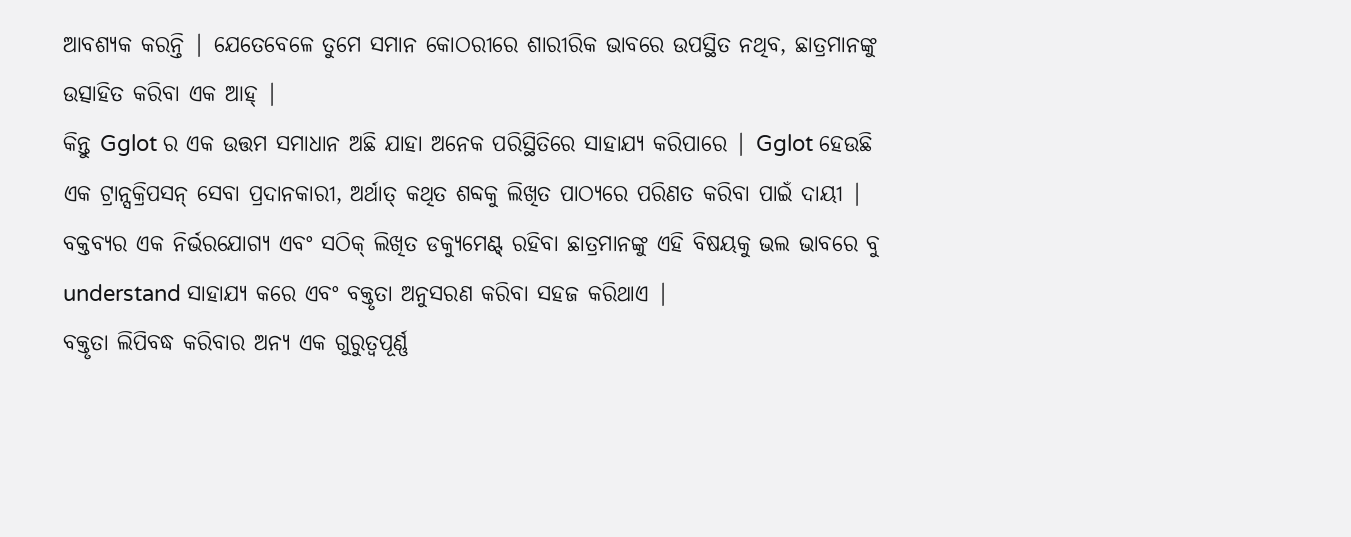ଆବଶ୍ୟକ କରନ୍ତି | ଯେତେବେଳେ ତୁମେ ସମାନ କୋଠରୀରେ ଶାରୀରିକ ଭାବରେ ଉପସ୍ଥିତ ନଥିବ, ଛାତ୍ରମାନଙ୍କୁ ଉତ୍ସାହିତ କରିବା ଏକ ଆହ୍ |
କିନ୍ତୁ Gglot ର ଏକ ଉତ୍ତମ ସମାଧାନ ଅଛି ଯାହା ଅନେକ ପରିସ୍ଥିତିରେ ସାହାଯ୍ୟ କରିପାରେ | Gglot ହେଉଛି ଏକ ଟ୍ରାନ୍ସକ୍ରିପସନ୍ ସେବା ପ୍ରଦାନକାରୀ, ଅର୍ଥାତ୍ କଥିତ ଶବ୍ଦକୁ ଲିଖିତ ପାଠ୍ୟରେ ପରିଣତ କରିବା ପାଇଁ ଦାୟୀ | ବକ୍ତବ୍ୟର ଏକ ନିର୍ଭରଯୋଗ୍ୟ ଏବଂ ସଠିକ୍ ଲିଖିତ ଡକ୍ୟୁମେଣ୍ଟ୍ ରହିବା ଛାତ୍ରମାନଙ୍କୁ ଏହି ବିଷୟକୁ ଭଲ ଭାବରେ ବୁ understand ସାହାଯ୍ୟ କରେ ଏବଂ ବକ୍ତୃତା ଅନୁସରଣ କରିବା ସହଜ କରିଥାଏ |
ବକ୍ତୃତା ଲିପିବଦ୍ଧ କରିବାର ଅନ୍ୟ ଏକ ଗୁରୁତ୍ୱପୂର୍ଣ୍ଣ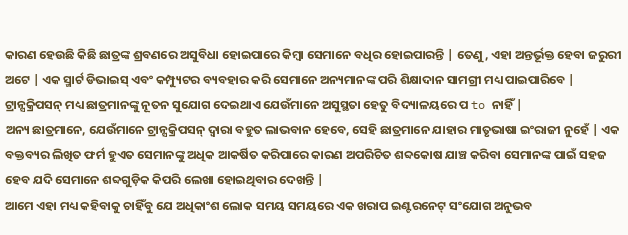କାରଣ ହେଉଛି କିଛି ଛାତ୍ରଙ୍କ ଶ୍ରବଣରେ ଅସୁବିଧା ହୋଇପାରେ କିମ୍ବା ସେମାନେ ବଧିର ହୋଇପାରନ୍ତି | ତେଣୁ, ଏହା ଅନ୍ତର୍ଭୂକ୍ତ ହେବା ଜରୁରୀ ଅଟେ | ଏକ ସ୍ମାର୍ଟ ଡିଭାଇସ୍ ଏବଂ କମ୍ପ୍ୟୁଟର ବ୍ୟବହାର କରି ସେମାନେ ଅନ୍ୟମାନଙ୍କ ପରି ଶିକ୍ଷାଦାନ ସାମଗ୍ରୀ ମଧ୍ୟ ପାଇପାରିବେ | ଟ୍ରାନ୍ସକ୍ରିପସନ୍ ମଧ୍ୟ ଛାତ୍ରମାନଙ୍କୁ ନୂତନ ସୁଯୋଗ ଦେଇଥାଏ ଯେଉଁମାନେ ଅସୁସ୍ଥତା ହେତୁ ବିଦ୍ୟାଳୟରେ ପ to ନାହିଁ |
ଅନ୍ୟ ଛାତ୍ରମାନେ, ଯେଉଁମାନେ ଟ୍ରାନ୍ସକ୍ରିପସନ୍ ଦ୍ୱାରା ବହୁତ ଲାଭବାନ ହେବେ, ସେହି ଛାତ୍ରମାନେ ଯାହାର ମାତୃଭାଷା ଇଂରାଜୀ ନୁହେଁ | ଏକ ବକ୍ତବ୍ୟର ଲିଖିତ ଫର୍ମ ହୁଏତ ସେମାନଙ୍କୁ ଅଧିକ ଆକର୍ଷିତ କରିପାରେ କାରଣ ଅପରିଚିତ ଶବ୍ଦକୋଷ ଯାଞ୍ଚ କରିବା ସେମାନଙ୍କ ପାଇଁ ସହଜ ହେବ ଯଦି ସେମାନେ ଶବ୍ଦଗୁଡ଼ିକ କିପରି ଲେଖା ହୋଇଥିବାର ଦେଖନ୍ତି |
ଆମେ ଏହା ମଧ୍ୟ କହିବାକୁ ଚାହିଁବୁ ଯେ ଅଧିକାଂଶ ଲୋକ ସମୟ ସମୟରେ ଏକ ଖରାପ ଇଣ୍ଟରନେଟ୍ ସଂଯୋଗ ଅନୁଭବ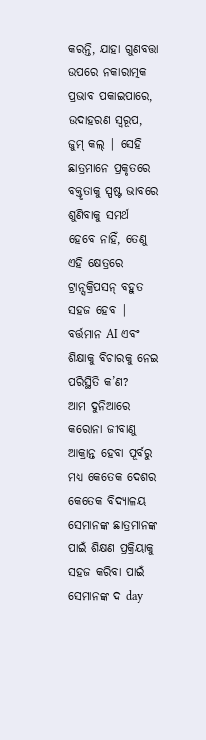କରନ୍ତି, ଯାହା ଗୁଣବତ୍ତା ଉପରେ ନକାରାତ୍ମକ ପ୍ରଭାବ ପକାଇପାରେ, ଉଦାହରଣ ସ୍ୱରୂପ, ଜୁମ୍ କଲ୍ | ସେହି ଛାତ୍ରମାନେ ପ୍ରକୃତରେ ବକ୍ତୃତାକୁ ସ୍ପଷ୍ଟ ଭାବରେ ଶୁଣିବାକୁ ସମର୍ଥ ହେବେ ନାହିଁ, ତେଣୁ ଏହି କ୍ଷେତ୍ରରେ ଟ୍ରାନ୍ସକ୍ରିପସନ୍ ବହୁତ ସହଜ ହେବ |
ବର୍ତ୍ତମାନ AI ଏବଂ ଶିକ୍ଷାକୁ ବିଚାରକୁ ନେଇ ପରିସ୍ଥିତି କ’ଣ?
ଆମ ଦୁନିଆରେ କରୋନା ଜୀବାଣୁ ଆକ୍ରାନ୍ତ ହେବା ପୂର୍ବରୁ ମଧ୍ୟ କେତେକ ଦେଶର କେତେକ ବିଦ୍ୟାଳୟ ସେମାନଙ୍କ ଛାତ୍ରମାନଙ୍କ ପାଇଁ ଶିକ୍ଷଣ ପ୍ରକ୍ରିୟାକୁ ସହଜ କରିବା ପାଇଁ ସେମାନଙ୍କ ଦ day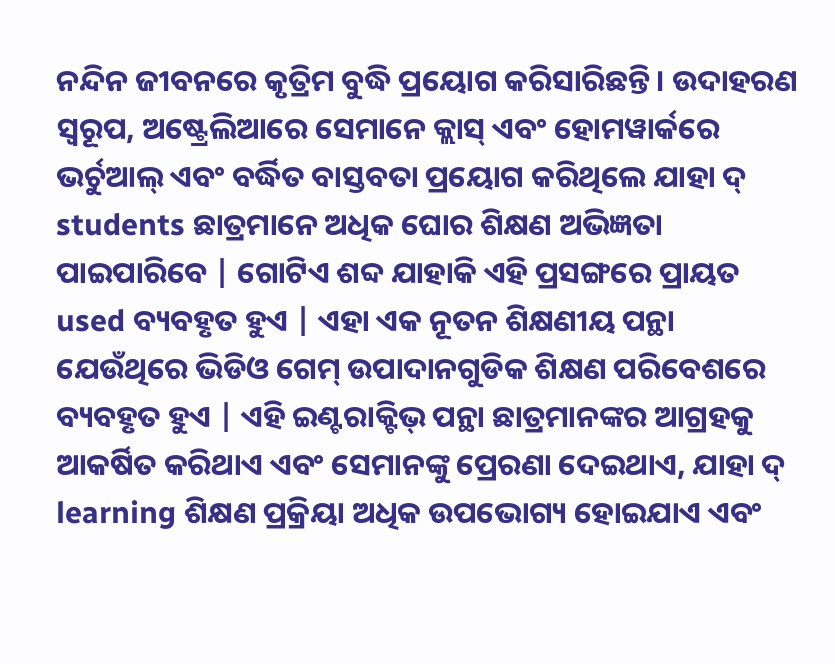ନନ୍ଦିନ ଜୀବନରେ କୃତ୍ରିମ ବୁଦ୍ଧି ପ୍ରୟୋଗ କରିସାରିଛନ୍ତି। ଉଦାହରଣ ସ୍ୱରୂପ, ଅଷ୍ଟ୍ରେଲିଆରେ ସେମାନେ କ୍ଲାସ୍ ଏବଂ ହୋମୱାର୍କରେ ଭର୍ଚୁଆଲ୍ ଏବଂ ବର୍ଦ୍ଧିତ ବାସ୍ତବତା ପ୍ରୟୋଗ କରିଥିଲେ ଯାହା ଦ୍ students ଛାତ୍ରମାନେ ଅଧିକ ଘୋର ଶିକ୍ଷଣ ଅଭିଜ୍ଞତା ପାଇପାରିବେ | ଗୋଟିଏ ଶବ୍ଦ ଯାହାକି ଏହି ପ୍ରସଙ୍ଗରେ ପ୍ରାୟତ used ବ୍ୟବହୃତ ହୁଏ | ଏହା ଏକ ନୂତନ ଶିକ୍ଷଣୀୟ ପନ୍ଥା ଯେଉଁଥିରେ ଭିଡିଓ ଗେମ୍ ଉପାଦାନଗୁଡିକ ଶିକ୍ଷଣ ପରିବେଶରେ ବ୍ୟବହୃତ ହୁଏ | ଏହି ଇଣ୍ଟରାକ୍ଟିଭ୍ ପନ୍ଥା ଛାତ୍ରମାନଙ୍କର ଆଗ୍ରହକୁ ଆକର୍ଷିତ କରିଥାଏ ଏବଂ ସେମାନଙ୍କୁ ପ୍ରେରଣା ଦେଇଥାଏ, ଯାହା ଦ୍ learning ଶିକ୍ଷଣ ପ୍ରକ୍ରିୟା ଅଧିକ ଉପଭୋଗ୍ୟ ହୋଇଯାଏ ଏବଂ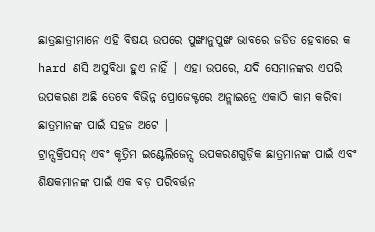ଛାତ୍ରଛାତ୍ରୀମାନେ ଏହି ବିଷୟ ଉପରେ ପୁଙ୍ଖାନୁପୁଙ୍ଖ ଭାବରେ ଜଡିତ ହେବାରେ କ hard ଣସି ଅସୁବିଧା ହୁଏ ନାହିଁ | ଏହା ଉପରେ, ଯଦି ସେମାନଙ୍କର ଏପରି ଉପକରଣ ଅଛି ତେବେ ବିଭିନ୍ନ ପ୍ରୋଜେକ୍ଟରେ ଅନ୍ଲାଇନ୍ରେ ଏକାଠି କାମ କରିବା ଛାତ୍ରମାନଙ୍କ ପାଇଁ ସହଜ ଅଟେ |
ଟ୍ରାନ୍ସକ୍ରିପସନ୍ ଏବଂ କୃତ୍ରିମ ଇଣ୍ଟେଲିଜେନ୍ସ ଉପକରଣଗୁଡ଼ିକ ଛାତ୍ରମାନଙ୍କ ପାଇଁ ଏବଂ ଶିକ୍ଷକମାନଙ୍କ ପାଇଁ ଏକ ବଡ଼ ପରିବର୍ତ୍ତନ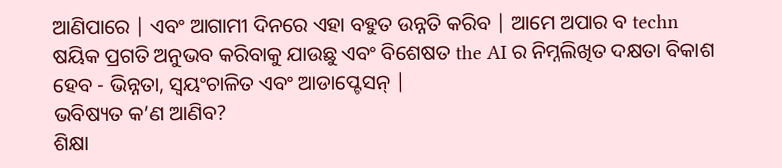ଆଣିପାରେ | ଏବଂ ଆଗାମୀ ଦିନରେ ଏହା ବହୁତ ଉନ୍ନତି କରିବ | ଆମେ ଅପାର ବ techn ଷୟିକ ପ୍ରଗତି ଅନୁଭବ କରିବାକୁ ଯାଉଛୁ ଏବଂ ବିଶେଷତ the AI ର ନିମ୍ନଲିଖିତ ଦକ୍ଷତା ବିକାଶ ହେବ - ଭିନ୍ନତା, ସ୍ୱୟଂଚାଳିତ ଏବଂ ଆଡାପ୍ଟେସନ୍ |
ଭବିଷ୍ୟତ କ’ଣ ଆଣିବ?
ଶିକ୍ଷା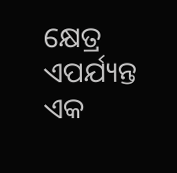କ୍ଷେତ୍ର ଏପର୍ଯ୍ୟନ୍ତ ଏକ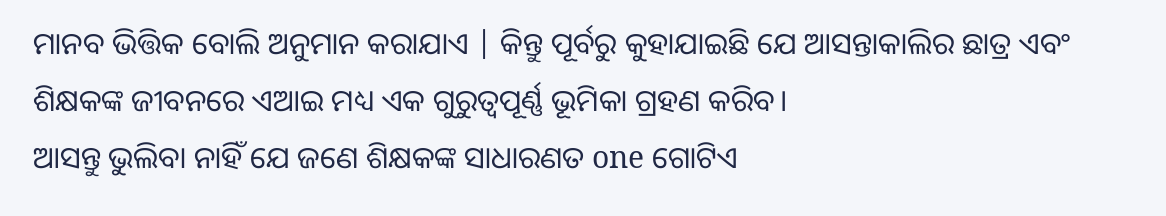ମାନବ ଭିତ୍ତିକ ବୋଲି ଅନୁମାନ କରାଯାଏ | କିନ୍ତୁ ପୂର୍ବରୁ କୁହାଯାଇଛି ଯେ ଆସନ୍ତାକାଲିର ଛାତ୍ର ଏବଂ ଶିକ୍ଷକଙ୍କ ଜୀବନରେ ଏଆଇ ମଧ୍ୟ ଏକ ଗୁରୁତ୍ୱପୂର୍ଣ୍ଣ ଭୂମିକା ଗ୍ରହଣ କରିବ।
ଆସନ୍ତୁ ଭୁଲିବା ନାହିଁ ଯେ ଜଣେ ଶିକ୍ଷକଙ୍କ ସାଧାରଣତ one ଗୋଟିଏ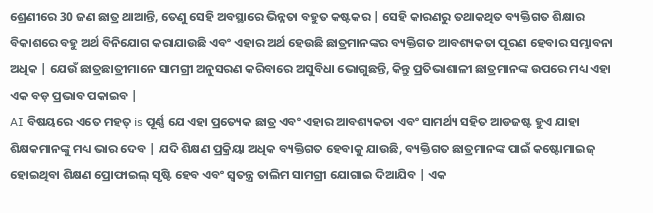ଶ୍ରେଣୀରେ 30 ଜଣ ଛାତ୍ର ଥାଆନ୍ତି, ତେଣୁ ସେହି ଅବସ୍ଥାରେ ଭିନ୍ନତା ବହୁତ କଷ୍ଟକର | ସେହି କାରଣରୁ ତଥାକଥିତ ବ୍ୟକ୍ତିଗତ ଶିକ୍ଷାର ବିକାଶରେ ବହୁ ଅର୍ଥ ବିନିଯୋଗ କରାଯାଉଛି ଏବଂ ଏହାର ଅର୍ଥ ହେଉଛି ଛାତ୍ରମାନଙ୍କର ବ୍ୟକ୍ତିଗତ ଆବଶ୍ୟକତା ପୂରଣ ହେବାର ସମ୍ଭାବନା ଅଧିକ | ଯେଉଁ ଛାତ୍ରଛାତ୍ରୀମାନେ ସାମଗ୍ରୀ ଅନୁସରଣ କରିବାରେ ଅସୁବିଧା ଭୋଗୁଛନ୍ତି, କିନ୍ତୁ ପ୍ରତିଭାଶାଳୀ ଛାତ୍ରମାନଙ୍କ ଉପରେ ମଧ୍ୟ ଏହା ଏକ ବଡ଼ ପ୍ରଭାବ ପକାଇବ |
AI ବିଷୟରେ ଏତେ ମହତ୍ is ପୂର୍ଣ୍ଣ ଯେ ଏହା ପ୍ରତ୍ୟେକ ଛାତ୍ର ଏବଂ ଏହାର ଆବଶ୍ୟକତା ଏବଂ ସାମର୍ଥ୍ୟ ସହିତ ଆଡଜଷ୍ଟ ହୁଏ ଯାହା ଶିକ୍ଷକମାନଙ୍କୁ ମଧ୍ୟ ଭାର ଦେବ | ଯଦି ଶିକ୍ଷଣ ପ୍ରକ୍ରିୟା ଅଧିକ ବ୍ୟକ୍ତିଗତ ହେବାକୁ ଯାଉଛି, ବ୍ୟକ୍ତିଗତ ଛାତ୍ରମାନଙ୍କ ପାଇଁ କଷ୍ଟୋମାଇଜ୍ ହୋଇଥିବା ଶିକ୍ଷଣ ପ୍ରୋଫାଇଲ୍ ସୃଷ୍ଟି ହେବ ଏବଂ ସ୍ୱତନ୍ତ୍ର ତାଲିମ ସାମଗ୍ରୀ ଯୋଗାଇ ଦିଆଯିବ | ଏକ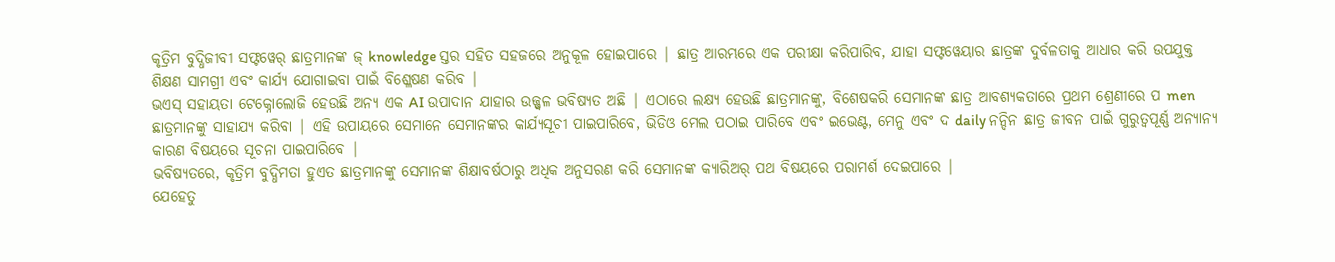କୃତ୍ରିମ ବୁଦ୍ଧିଜୀବୀ ସଫ୍ଟୱେର୍ ଛାତ୍ରମାନଙ୍କ ଜ୍ knowledge ସ୍ତର ସହିତ ସହଜରେ ଅନୁକୂଳ ହୋଇପାରେ | ଛାତ୍ର ଆରମ୍ଭରେ ଏକ ପରୀକ୍ଷା କରିପାରିବ, ଯାହା ସଫ୍ଟୱେୟାର ଛାତ୍ରଙ୍କ ଦୁର୍ବଳତାକୁ ଆଧାର କରି ଉପଯୁକ୍ତ ଶିକ୍ଷଣ ସାମଗ୍ରୀ ଏବଂ କାର୍ଯ୍ୟ ଯୋଗାଇବା ପାଇଁ ବିଶ୍ଳେଷଣ କରିବ |
ଭଏସ୍ ସହାୟତା ଟେକ୍ନୋଲୋଜି ହେଉଛି ଅନ୍ୟ ଏକ AI ଉପାଦାନ ଯାହାର ଉଜ୍ଜ୍ୱଳ ଭବିଷ୍ୟତ ଅଛି | ଏଠାରେ ଲକ୍ଷ୍ୟ ହେଉଛି ଛାତ୍ରମାନଙ୍କୁ, ବିଶେଷକରି ସେମାନଙ୍କ ଛାତ୍ର ଆବଶ୍ୟକତାରେ ପ୍ରଥମ ଶ୍ରେଣୀରେ ପ men ଛାତ୍ରମାନଙ୍କୁ ସାହାଯ୍ୟ କରିବା | ଏହି ଉପାୟରେ ସେମାନେ ସେମାନଙ୍କର କାର୍ଯ୍ୟସୂଚୀ ପାଇପାରିବେ, ଭିଡିଓ ମେଲ ପଠାଇ ପାରିବେ ଏବଂ ଇଭେଣ୍ଟ, ମେନୁ ଏବଂ ଦ daily ନନ୍ଦିନ ଛାତ୍ର ଜୀବନ ପାଇଁ ଗୁରୁତ୍ୱପୂର୍ଣ୍ଣ ଅନ୍ୟାନ୍ୟ କାରଣ ବିଷୟରେ ସୂଚନା ପାଇପାରିବେ |
ଭବିଷ୍ୟତରେ, କୃତ୍ରିମ ବୁଦ୍ଧିମତା ହୁଏତ ଛାତ୍ରମାନଙ୍କୁ ସେମାନଙ୍କ ଶିକ୍ଷାବର୍ଷଠାରୁ ଅଧିକ ଅନୁସରଣ କରି ସେମାନଙ୍କ କ୍ୟାରିଅର୍ ପଥ ବିଷୟରେ ପରାମର୍ଶ ଦେଇପାରେ |
ଯେହେତୁ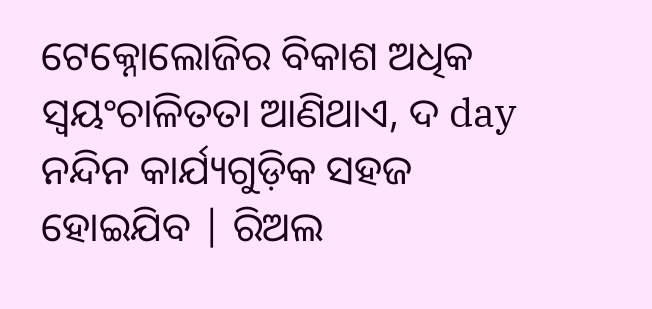ଟେକ୍ନୋଲୋଜିର ବିକାଶ ଅଧିକ ସ୍ୱୟଂଚାଳିତତା ଆଣିଥାଏ, ଦ day ନନ୍ଦିନ କାର୍ଯ୍ୟଗୁଡ଼ିକ ସହଜ ହୋଇଯିବ | ରିଅଲ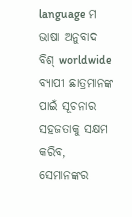language ମ ଭାଷା ଅନୁବାଦ ବିଶ୍ worldwide ବ୍ୟାପୀ ଛାତ୍ରମାନଙ୍କ ପାଇଁ ସୂଚନାର ସହଜତାକୁ ସକ୍ଷମ କରିବ, ସେମାନଙ୍କର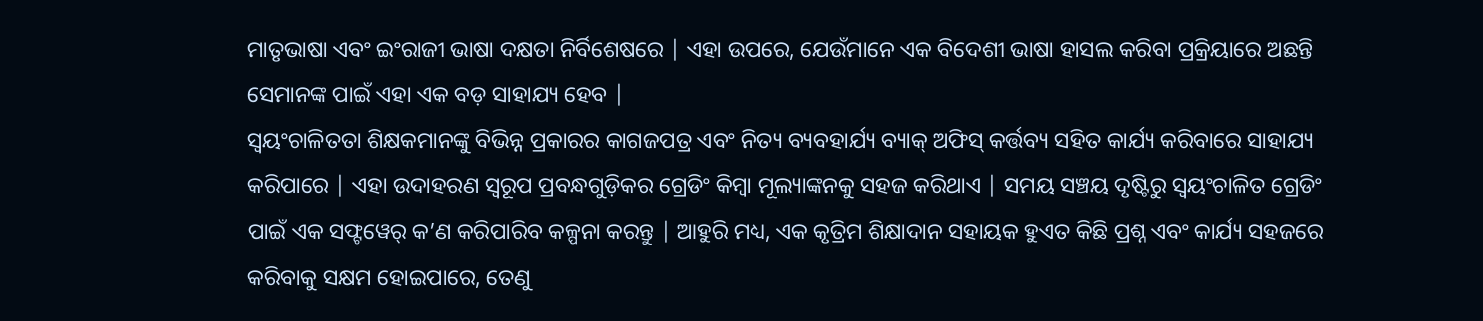ମାତୃଭାଷା ଏବଂ ଇଂରାଜୀ ଭାଷା ଦକ୍ଷତା ନିର୍ବିଶେଷରେ | ଏହା ଉପରେ, ଯେଉଁମାନେ ଏକ ବିଦେଶୀ ଭାଷା ହାସଲ କରିବା ପ୍ରକ୍ରିୟାରେ ଅଛନ୍ତି ସେମାନଙ୍କ ପାଇଁ ଏହା ଏକ ବଡ଼ ସାହାଯ୍ୟ ହେବ |
ସ୍ୱୟଂଚାଳିତତା ଶିକ୍ଷକମାନଙ୍କୁ ବିଭିନ୍ନ ପ୍ରକାରର କାଗଜପତ୍ର ଏବଂ ନିତ୍ୟ ବ୍ୟବହାର୍ଯ୍ୟ ବ୍ୟାକ୍ ଅଫିସ୍ କର୍ତ୍ତବ୍ୟ ସହିତ କାର୍ଯ୍ୟ କରିବାରେ ସାହାଯ୍ୟ କରିପାରେ | ଏହା ଉଦାହରଣ ସ୍ୱରୂପ ପ୍ରବନ୍ଧଗୁଡ଼ିକର ଗ୍ରେଡିଂ କିମ୍ବା ମୂଲ୍ୟାଙ୍କନକୁ ସହଜ କରିଥାଏ | ସମୟ ସଞ୍ଚୟ ଦୃଷ୍ଟିରୁ ସ୍ୱୟଂଚାଳିତ ଗ୍ରେଡିଂ ପାଇଁ ଏକ ସଫ୍ଟୱେର୍ କ’ଣ କରିପାରିବ କଳ୍ପନା କରନ୍ତୁ | ଆହୁରି ମଧ୍ୟ, ଏକ କୃତ୍ରିମ ଶିକ୍ଷାଦାନ ସହାୟକ ହୁଏତ କିଛି ପ୍ରଶ୍ନ ଏବଂ କାର୍ଯ୍ୟ ସହଜରେ କରିବାକୁ ସକ୍ଷମ ହୋଇପାରେ, ତେଣୁ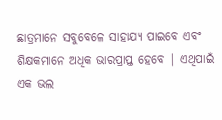ଛାତ୍ରମାନେ ସବୁବେଳେ ସାହାଯ୍ୟ ପାଇବେ ଏବଂ ଶିକ୍ଷକମାନେ ଅଧିକ ଭାରପ୍ରାପ୍ତ ହେବେ | ଏଥିପାଇଁ ଏକ ଭଲ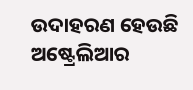ଉଦାହରଣ ହେଉଛି ଅଷ୍ଟ୍ରେଲିଆର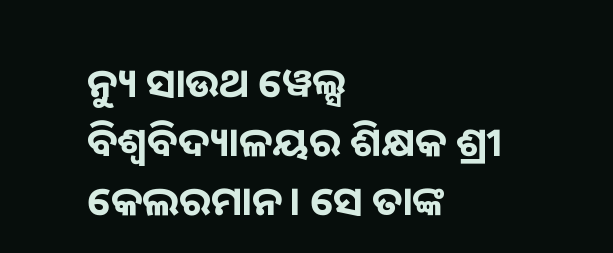ନ୍ୟୁ ସାଉଥ ୱେଲ୍ସ ବିଶ୍ୱବିଦ୍ୟାଳୟର ଶିକ୍ଷକ ଶ୍ରୀ କେଲରମାନ। ସେ ତାଙ୍କ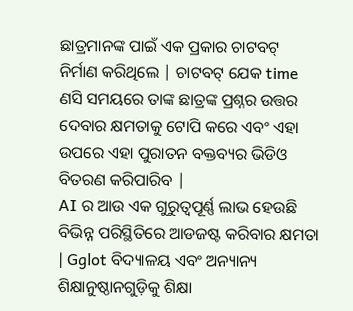ଛାତ୍ରମାନଙ୍କ ପାଇଁ ଏକ ପ୍ରକାର ଚାଟବଟ୍ ନିର୍ମାଣ କରିଥିଲେ | ଚାଟବଟ୍ ଯେକ time ଣସି ସମୟରେ ତାଙ୍କ ଛାତ୍ରଙ୍କ ପ୍ରଶ୍ନର ଉତ୍ତର ଦେବାର କ୍ଷମତାକୁ ଟୋପି କରେ ଏବଂ ଏହା ଉପରେ ଏହା ପୁରାତନ ବକ୍ତବ୍ୟର ଭିଡିଓ ବିତରଣ କରିପାରିବ |
AI ର ଆଉ ଏକ ଗୁରୁତ୍ୱପୂର୍ଣ୍ଣ ଲାଭ ହେଉଛି ବିଭିନ୍ନ ପରିସ୍ଥିତିରେ ଆଡଜଷ୍ଟ କରିବାର କ୍ଷମତା | Gglot ବିଦ୍ୟାଳୟ ଏବଂ ଅନ୍ୟାନ୍ୟ ଶିକ୍ଷାନୁଷ୍ଠାନଗୁଡ଼ିକୁ ଶିକ୍ଷା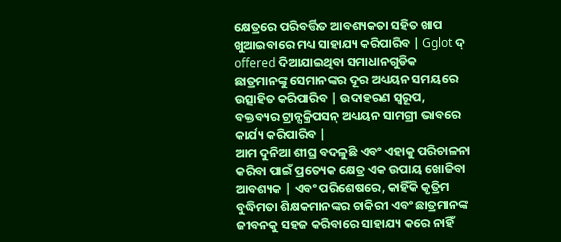କ୍ଷେତ୍ରରେ ପରିବର୍ତ୍ତିତ ଆବଶ୍ୟକତା ସହିତ ଖାପ ଖୁଆଇବାରେ ମଧ୍ୟ ସାହାଯ୍ୟ କରିପାରିବ | Gglot ଦ୍ offered ଦିଆଯାଇଥିବା ସମାଧାନଗୁଡିକ ଛାତ୍ରମାନଙ୍କୁ ସେମାନଙ୍କର ଦୂର ଅଧ୍ୟୟନ ସମୟରେ ଉତ୍ସାହିତ କରିପାରିବ | ଉଦାହରଣ ସ୍ୱରୂପ, ବକ୍ତବ୍ୟର ଟ୍ରାନ୍ସକ୍ରିପସନ୍ ଅଧ୍ୟୟନ ସାମଗ୍ରୀ ଭାବରେ କାର୍ଯ୍ୟ କରିପାରିବ |
ଆମ ଦୁନିଆ ଶୀଘ୍ର ବଦଳୁଛି ଏବଂ ଏହାକୁ ପରିଚାଳନା କରିବା ପାଇଁ ପ୍ରତ୍ୟେକ କ୍ଷେତ୍ର ଏକ ଉପାୟ ଖୋଜିବା ଆବଶ୍ୟକ | ଏବଂ ପରିଶେଷରେ, କାହିଁକି କୃତ୍ରିମ ବୁଦ୍ଧିମତା ଶିକ୍ଷକମାନଙ୍କର ଚାକିରୀ ଏବଂ ଛାତ୍ରମାନଙ୍କ ଜୀବନକୁ ସହଜ କରିବାରେ ସାହାଯ୍ୟ କରେ ନାହିଁ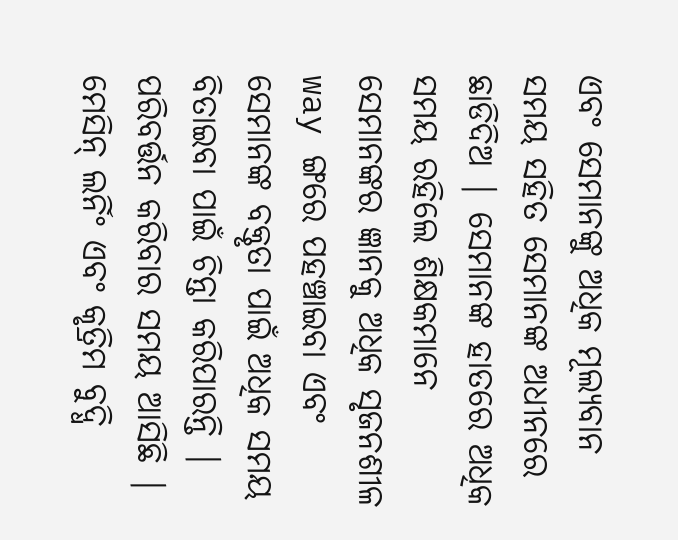ଏବଂ ସେମାନଙ୍କୁ ଅଧିକ ମୂଲ୍ୟବାନ ସମୟ ସହିତ ସେମାନଙ୍କ ଅଧୀନରେ ଛାଡିଦିଅ | ସେମାନଙ୍କ ହାତରେ ଅଧିକ ସମୟ ରହିଲେ ଶିକ୍ଷକମାନେ ସେମାନଙ୍କର ଜ୍ଞାନକୁ ଅଧିକ ସୃଜନଶୀଳ way ଙ୍ଗରେ ପହଞ୍ଚାଇବା ଏବଂ ସେମାନଙ୍କ ବକ୍ତୃତା ପାଇଁ ଅଧିକ ସମୟ ବିତାଇବା ପାଇଁ ଚିନ୍ତା କରିପାରନ୍ତି |
ପରିବର୍ତ୍ତନ କରିବାର ସମୟ ଆସିଛି |
ମେସିନ୍ ଲର୍ନିଂ ଏବଂ କୃତ୍ରିମ ବୁଦ୍ଧି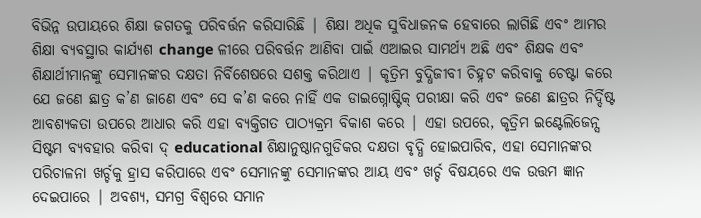ବିଭିନ୍ନ ଉପାୟରେ ଶିକ୍ଷା ଜଗତକୁ ପରିବର୍ତ୍ତନ କରିସାରିଛି | ଶିକ୍ଷା ଅଧିକ ସୁବିଧାଜନକ ହେବାରେ ଲାଗିଛି ଏବଂ ଆମର ଶିକ୍ଷା ବ୍ୟବସ୍ଥାର କାର୍ଯ୍ୟଶ change ଳୀରେ ପରିବର୍ତ୍ତନ ଆଣିବା ପାଇଁ ଏଆଇର ସାମର୍ଥ୍ୟ ଅଛି ଏବଂ ଶିକ୍ଷକ ଏବଂ ଶିକ୍ଷାର୍ଥୀମାନଙ୍କୁ ସେମାନଙ୍କର ଦକ୍ଷତା ନିର୍ବିଶେଷରେ ସଶକ୍ତ କରିଥାଏ | କୃତ୍ରିମ ବୁଦ୍ଧିଜୀବୀ ଚିହ୍ନଟ କରିବାକୁ ଚେଷ୍ଟା କରେ ଯେ ଜଣେ ଛାତ୍ର କ’ଣ ଜାଣେ ଏବଂ ସେ କ’ଣ କରେ ନାହିଁ ଏକ ଡାଇଗ୍ନୋଷ୍ଟିକ୍ ପରୀକ୍ଷା କରି ଏବଂ ଜଣେ ଛାତ୍ରର ନିର୍ଦ୍ଦିଷ୍ଟ ଆବଶ୍ୟକତା ଉପରେ ଆଧାର କରି ଏହା ବ୍ୟକ୍ତିଗତ ପାଠ୍ୟକ୍ରମ ବିକାଶ କରେ | ଏହା ଉପରେ, କୃତ୍ରିମ ଇଣ୍ଟେଲିଜେନ୍ସ ସିଷ୍ଟମ ବ୍ୟବହାର କରିବା ଦ୍ educational ଶିକ୍ଷାନୁଷ୍ଠାନଗୁଡିକର ଦକ୍ଷତା ବୃଦ୍ଧି ହୋଇପାରିବ, ଏହା ସେମାନଙ୍କର ପରିଚାଳନା ଖର୍ଚ୍ଚକୁ ହ୍ରାସ କରିପାରେ ଏବଂ ସେମାନଙ୍କୁ ସେମାନଙ୍କର ଆୟ ଏବଂ ଖର୍ଚ୍ଚ ବିଷୟରେ ଏକ ଉତ୍ତମ ଜ୍ଞାନ ଦେଇପାରେ | ଅବଶ୍ୟ, ସମଗ୍ର ବିଶ୍ୱରେ ସମାନ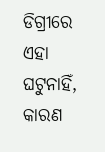ଡିଗ୍ରୀରେ ଏହା ଘଟୁନାହିଁ, କାରଣ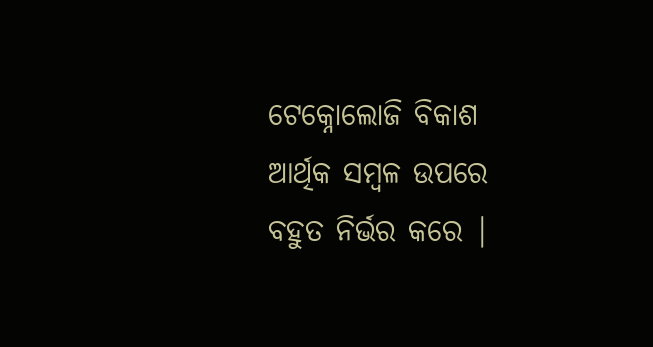ଟେକ୍ନୋଲୋଜି ବିକାଶ ଆର୍ଥିକ ସମ୍ବଳ ଉପରେ ବହୁତ ନିର୍ଭର କରେ |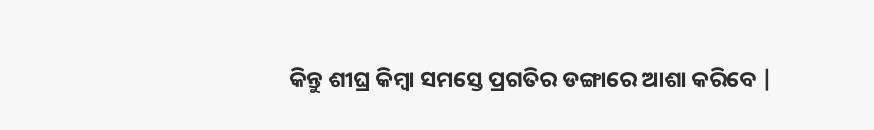କିନ୍ତୁ ଶୀଘ୍ର କିମ୍ବା ସମସ୍ତେ ପ୍ରଗତିର ଡଙ୍ଗାରେ ଆଶା କରିବେ |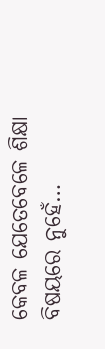କେବଳ ଯେତେବେଳେ ଶିକ୍ଷା ବିଷୟରେ ନୁହେଁ…